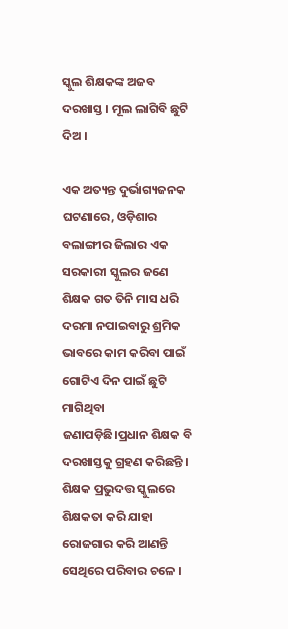ସ୍କୁଲ ଶିକ୍ଷକଙ୍କ ଅଜବ ଦରଖାସ୍ତ । ମୂଲ ଲାଗିବି ଛୁଟି ଦିଅ ।

ଏକ ଅତ୍ୟନ୍ତ ଦୁର୍ଭାଗ୍ୟଜନକ ଘଟଣାରେ, ଓଡ଼ିଶାର ବଲାଙ୍ଗୀର ଜିଲାର ଏକ ସରକାରୀ ସ୍କୁଲର ଜଣେ ଶିକ୍ଷକ ଗତ ତିନି ମାସ ଧରି ଦରମା ନପାଇବାରୁ ଶ୍ରମିକ ଭାବରେ କାମ କରିବା ପାଇଁ ଗୋଟିଏ ଦିନ ପାଇଁ ଛୁଟି ମାଗିଥିବା ଜଣାପଡ଼ିଛି।ପ୍ରଧାନ ଶିକ୍ଷକ ବି ଦରଖାସ୍ତକୁ ଗ୍ରହଣ କରିଛନ୍ତି । ଶିକ୍ଷକ ପ୍ରଭୁଦତ୍ତ ସ୍କୁଲରେ ଶିକ୍ଷକତା କରି ଯାହା ରୋଜଗାର କରି ଆଣନ୍ତି ସେଥିରେ ପରିବାର ଚଳେ ।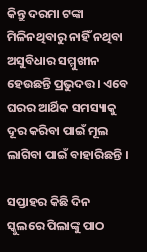କିନ୍ତୁ ଦରମା ଟଙ୍କା ମିଳିନଥିବାରୁ ନାହିଁ ନଥିବା ଅସୁବିଧାର ସମ୍ମୁଖୀନ ହେଉଛନ୍ତି ପ୍ରଭୁଦତ୍ତ । ଏବେ ଘରର ଆର୍ଥିକ ସମସ୍ୟାକୁ ଦୂର କରିବା ପାଇଁ ମୂଲ ଲାଗିବା ପାଇଁ ବାହାରିଛନ୍ତି ।

ସପ୍ତାହର କିଛି ଦିନ ସ୍କୁଲରେ ପିଲାଙ୍କୁ ପାଠ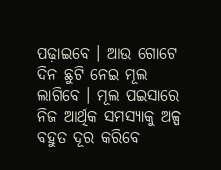ପଢ଼ାଇବେ । ଆଉ ଗୋଟେ ଦିନ ଛୁଟି ନେଇ ମୂଲ ଲାଗିବେ । ମୂଲ ପଇସାରେ ନିଜ ଆର୍ଥିକ ସମସ୍ୟାକୁ ଅଳ୍ପ ବହୁତ ଦୂର କରିବେ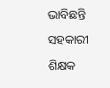ଭାବିଛନ୍ତି ସହକାରୀ ଶିକ୍ଷକ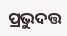ପ୍ରଭୁଦତ୍ତ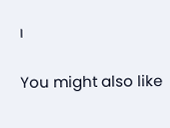।

You might also like